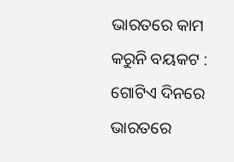ଭାରତରେ କାମ କରୁନି ବୟକଟ : ଗୋଟିଏ ଦିନରେ ଭାରତରେ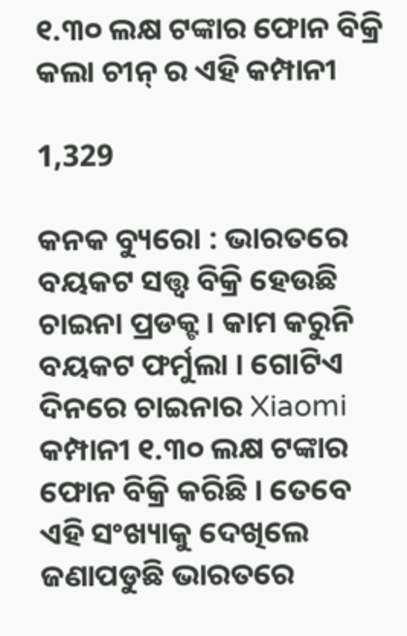୧.୩୦ ଲକ୍ଷ ଟଙ୍କାର ଫୋନ ବିକ୍ରି କଲା ଚୀନ୍ ର ଏହି କମ୍ପାନୀ

1,329

କନକ ବ୍ୟୁରୋ : ଭାରତରେ ବୟକଟ ସତ୍ତ୍ୱ ବିକ୍ରି ହେଉଛି ଚାଇନା ପ୍ରଡକ୍ଟ । କାମ କରୁନି ବୟକଟ ଫର୍ମୁଲା । ଗୋଟିଏ ଦିନରେ ଚାଇନାର Xiaomi କମ୍ପାନୀ ୧.୩୦ ଲକ୍ଷ ଟଙ୍କାର ଫୋନ ବିକ୍ରି କରିଛି । ତେବେ ଏହି ସଂଖ୍ୟାକୁ ଦେଖିଲେ ଜଣାପଡୁଛି ଭାରତରେ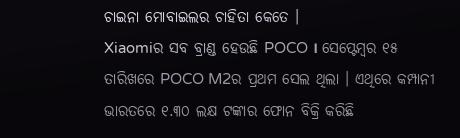ଚାଇନା ମୋବାଇଲର ଚାହିତା କେତେ ।
Xiaomiର ସବ ବ୍ରାଣ୍ଡ ହେଉଛି POCO । ସେପ୍ଟେମ୍ବର ୧୫ ତାରିଖରେ POCO M2ର ପ୍ରଥମ ସେଲ ଥିଲା । ଏଥିରେ କମ୍ପାନୀ ଭାରତରେ ୧.୩୦ ଲକ୍ଷ ଟଙ୍କାର ଫୋନ ବିକ୍ରି କରିଛି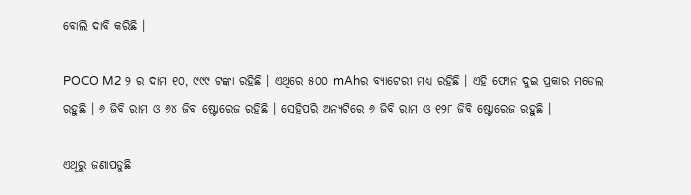ବୋଲି ଦାବି କରିଛି ।

POCO M2 ୨ ର ଦାମ ୧୦, ୯୯୯ ଟଙ୍କା ରହିଛି । ଏଥିରେ ୫୦୦ mAhର ବ୍ୟାଟେରୀ ମଧ୍ୟ ରହିଛି । ଏହି ଫୋନ ଦୁଇ ପ୍ରକାର ମଡେଲ ରହୁଛି । ୬ ଜିବି ରାମ ଓ ୬୪ ଜିବ ଷ୍ଟୋରେଜ ରହିଛି । ସେହିପରି ଅନ୍ୟଟିରେ ୬ ଜିବି ରାମ ଓ ୧୨୮ ଜିବି ଷ୍ଟୋରେଜ ରହୁଛି ।

ଏଥିରୁ ଜଣାପଡୁଛି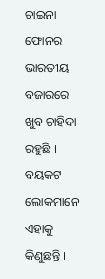ଚାଇନା ଫୋନର ଭାରତୀୟ ବଜାରରେ ଖୁବ ଚାହିଦା ରହୁଛି । ବୟକଟ ଲୋକମାନେ ଏହାକୁ କିଣୁଛନ୍ତି ।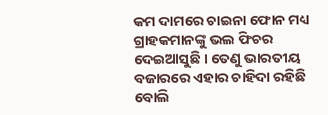କମ ଦାମରେ ଚାଇନା ଫୋନ ମଧ୍ୟ ଗ୍ରାହକମାନଙ୍କୁ ଭଲ ଫିଚର ଦେଇଆସୁଛି । ତେଣୁ ଭାରତୀୟ ବଜାରରେ ଏହାର ଚାହିଦା ରହିଛି ବୋଲି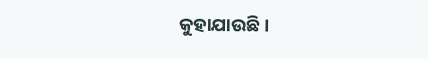କୁହାଯାଉଛି ।